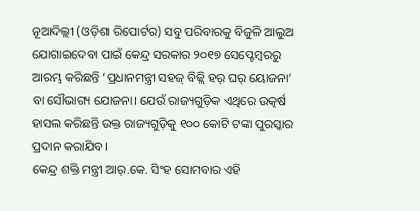ନୂଆଦିଲ୍ଲୀ (ଓଡ଼ିଶା ରିପୋର୍ଟର) ସବୁ ପରିବାରକୁ ବିଜୁଳି ଆଲୁଅ ଯୋଗାଇଦେବା ପାଇଁ କେନ୍ଦ୍ର ସରକାର ୨୦୧୭ ସେପ୍ଟେମ୍ବରରୁ ଆରମ୍ଭ କରିଛନ୍ତି ‘ପ୍ରଧାନମନ୍ତ୍ରୀ ସହଜ୍ ବିଜ୍ଲି ହର୍ ଘର୍ ୟୋଜନା’ ବା ସୌଭାଗ୍ୟ ଯୋଜନା। ଯେଉଁ ରାଜ୍ୟଗୁଡ଼ିକ ଏଥିରେ ଉତ୍କର୍ଷ ହାସଲ କରିଛନ୍ତି ଉକ୍ତ ରାଜ୍ୟଗୁଡ଼ିକୁ ୧୦୦ କୋଟି ଟଙ୍କା ପୁରସ୍କାର ପ୍ରଦାନ କରାଯିବ।
କେନ୍ଦ୍ର ଶକ୍ତି ମନ୍ତ୍ରୀ ଆର୍.କେ. ସିଂହ ସୋମବାର ଏହି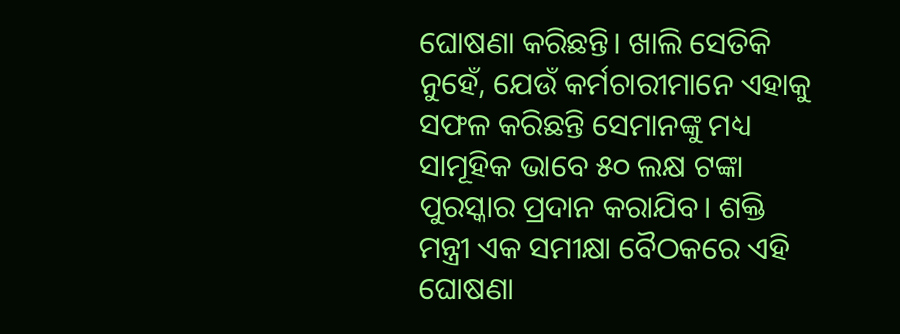ଘୋଷଣା କରିଛନ୍ତି। ଖାଲି ସେତିକି ନୁହେଁ, ଯେଉଁ କର୍ମଚାରୀମାନେ ଏହାକୁ ସଫଳ କରିଛନ୍ତି ସେମାନଙ୍କୁ ମଧ୍ୟ ସାମୂହିକ ଭାବେ ୫୦ ଲକ୍ଷ ଟଙ୍କା ପୁରସ୍କାର ପ୍ରଦାନ କରାଯିବ। ଶକ୍ତି ମନ୍ତ୍ରୀ ଏକ ସମୀକ୍ଷା ବୈଠକରେ ଏହି ଘୋଷଣା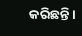କରିଛନ୍ତି।